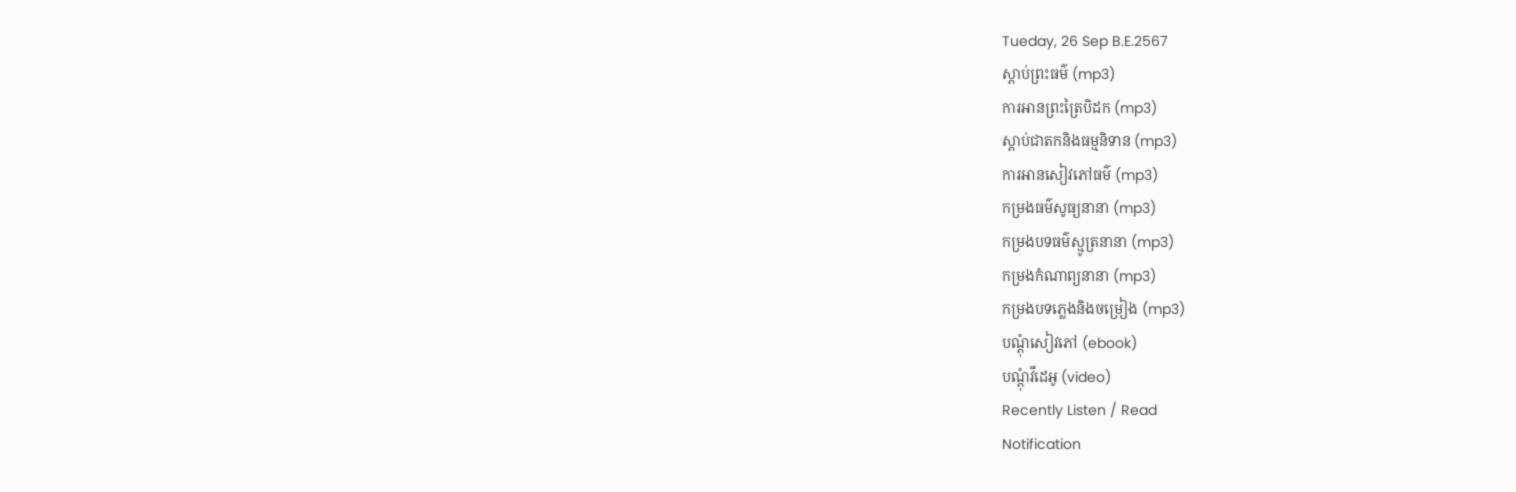Tueday, 26 Sep B.E.2567
ស្តាប់ព្រះធម៌ (mp3)
ការអានព្រះត្រៃបិដក (mp3)
ស្តាប់ជាតកនិងធម្មនិទាន (mp3)
ការអានសៀវភៅធម៌ (mp3)
កម្រងធម៌សូធ្យនានា (mp3)
កម្រងបទធម៌ស្មូត្រនានា (mp3)
កម្រងកំណាព្យនានា (mp3)
កម្រងបទភ្លេងនិងចម្រៀង (mp3)
បណ្តុំសៀវភៅ (ebook)
បណ្តុំវីដេអូ (video)
Recently Listen / Read
Notification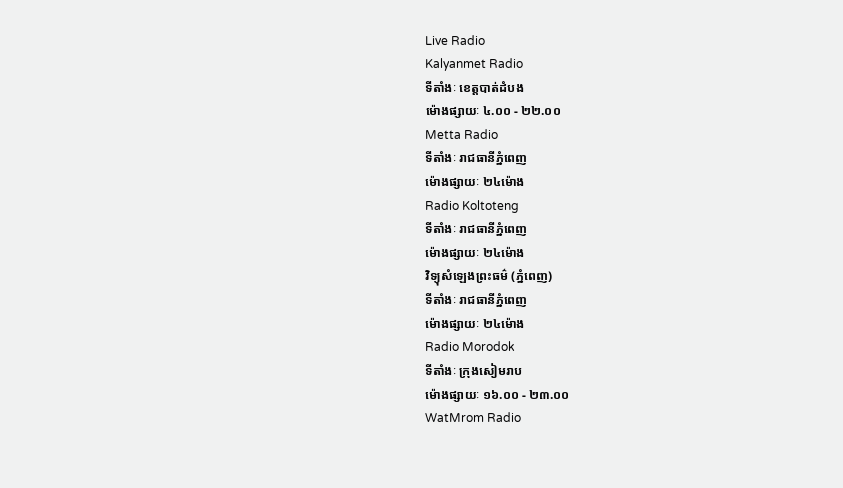Live Radio
Kalyanmet Radio
ទីតាំងៈ ខេត្តបាត់ដំបង
ម៉ោងផ្សាយៈ ៤.០០ - ២២.០០
Metta Radio
ទីតាំងៈ រាជធានីភ្នំពេញ
ម៉ោងផ្សាយៈ ២៤ម៉ោង
Radio Koltoteng
ទីតាំងៈ រាជធានីភ្នំពេញ
ម៉ោងផ្សាយៈ ២៤ម៉ោង
វិទ្យុសំឡេងព្រះធម៌ (ភ្នំពេញ)
ទីតាំងៈ រាជធានីភ្នំពេញ
ម៉ោងផ្សាយៈ ២៤ម៉ោង
Radio Morodok
ទីតាំងៈ ក្រុងសៀមរាប
ម៉ោងផ្សាយៈ ១៦.០០ - ២៣.០០
WatMrom Radio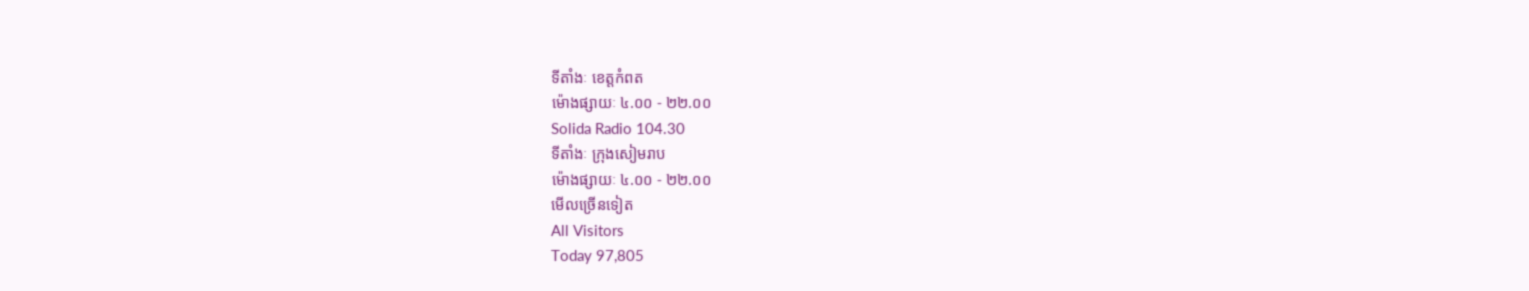ទីតាំងៈ ខេត្តកំពត
ម៉ោងផ្សាយៈ ៤.០០ - ២២.០០
Solida Radio 104.30
ទីតាំងៈ ក្រុងសៀមរាប
ម៉ោងផ្សាយៈ ៤.០០ - ២២.០០
មើលច្រើនទៀត
All Visitors
Today 97,805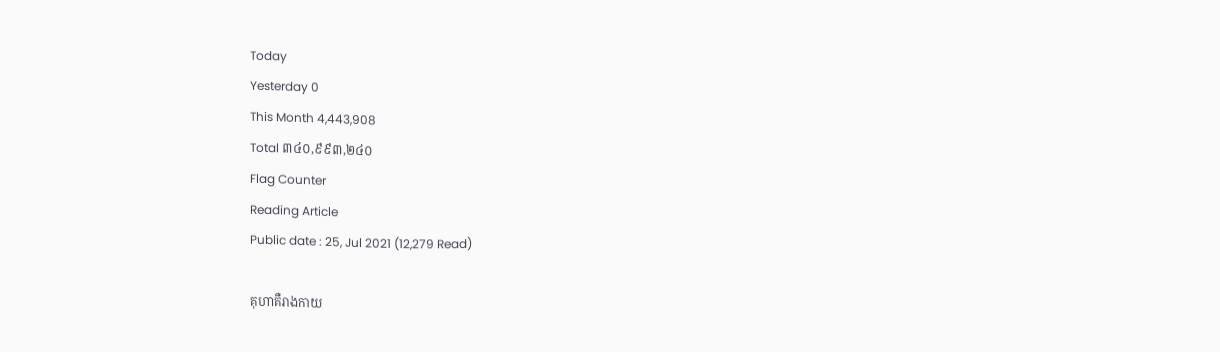Today
Yesterday 0
This Month 4,443,908
Total ៣៤០,៩៩៣,២៤០
Flag Counter
Reading Article
Public date : 25, Jul 2021 (12,279 Read)

គុហាគឺរាងកាយ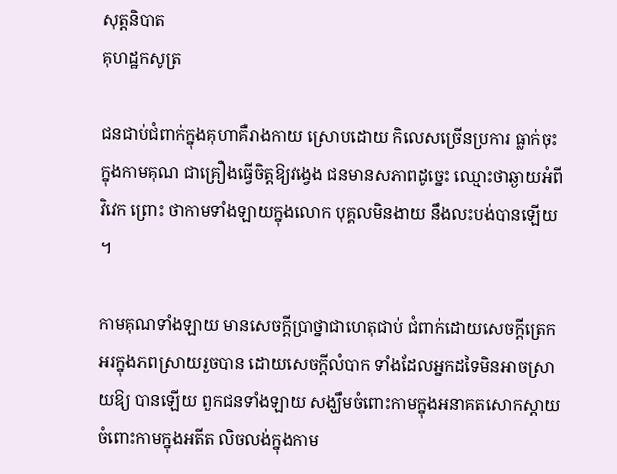សុត្តនិបាត
គុហដ្ឋកសូត្រ

ជនជាប់ជំពាក់ក្នុងគុហាគឺរាងកាយ ស្រោបដោយ កិលេសច្រើនប្រការ ធ្លាក់ចុះក្នុងកាមគុណ ជាគ្រឿងធ្វើចិត្តឱ្យវង្វេង ជនមានសភាពដូច្នេះ ឈ្មោះថាឆ្ងាយអំពីវិវេក ព្រោះ ថាកាមទាំងឡាយក្នុងលោក បុគ្គលមិនងាយ នឹងលះបង់បានឡើយ ។

កាមគុណទាំងឡាយ មានសេចក្តីប្រាថ្នាជាហេតុជាប់ ជំពាក់ដោយសេចក្តីត្រេកអរក្នុងភពស្រាយរួចបាន ដោយសេចក្តីលំបាក ទាំងដែលអ្នកដទៃមិនអាចស្រាយឱ្យ បានឡើយ ពួកជនទាំងឡាយ សង្ឃឹមចំពោះកាមក្នុងអនាគតសោកស្តាយ ចំពោះកាមក្នុងអតីត លិចលង់ក្នុងកាម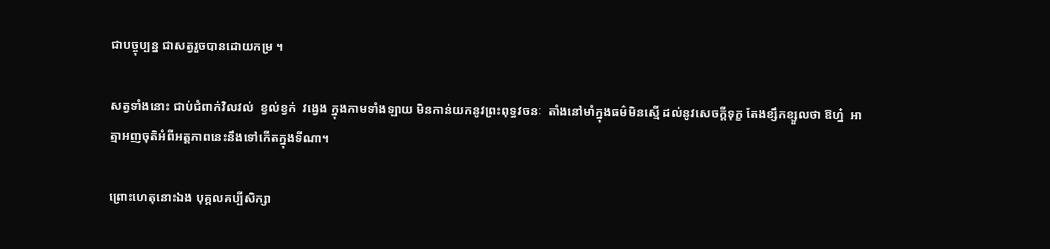ជាបច្ចុប្បន្ន ជាសត្វរួចបានដោយកម្រ ។

សត្វទាំងនោះ ជាប់ជំពាក់វិលវល់  ខ្វល់ខ្វក់  វង្វេង ក្នុងកាមទាំងឡាយ មិនកាន់យកនូវព្រះពុទ្ធវចនៈ  តាំងនៅមាំក្នុងធម៌មិនស្មើ ដល់នូវសេចក្តីទុក្ខ តែងខ្សឹកខ្សួលថា ឱហ្ន៎  អាត្មាអញចុតិអំពីអត្តភាពនេះនឹងទៅកើតក្នុងទីណា។

ព្រោះហេតុនោះឯង បុគ្គលគប្បីសិក្សា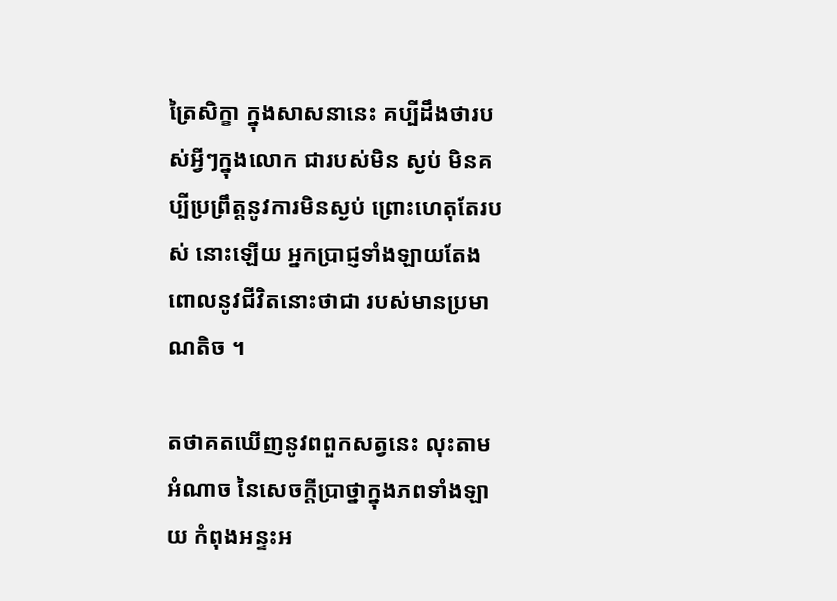ត្រៃសិក្ខា ក្នុងសាសនានេះ គប្បីដឹងថារបស់អ្វីៗក្នុងលោក ជារបស់មិន ស្ងប់ មិនគប្បីប្រព្រឹត្តនូវការមិនស្ងប់ ព្រោះហេតុតែរបស់ នោះឡើយ អ្នកប្រាជ្ញទាំងឡាយតែងពោលនូវជីវិតនោះថាជា របស់មានប្រមាណតិច ។

តថាគតឃើញនូវពពួកសត្វនេះ លុះតាមអំណាច នៃសេចក្តីប្រាថ្នាក្នុងភពទាំងឡាយ កំពុងអន្ទះអ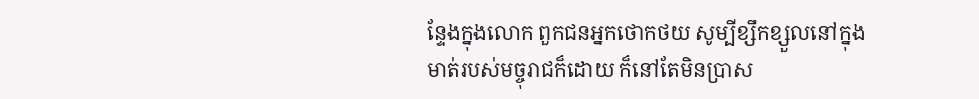ន្ទែងក្នុងលោក ពួកជនអ្នកថោកថយ សូម្បីខ្សឹកខ្សួលនៅក្នុងមាត់របស់មច្ចុរាជក៏ដោយ ក៏នៅតែមិនប្រាស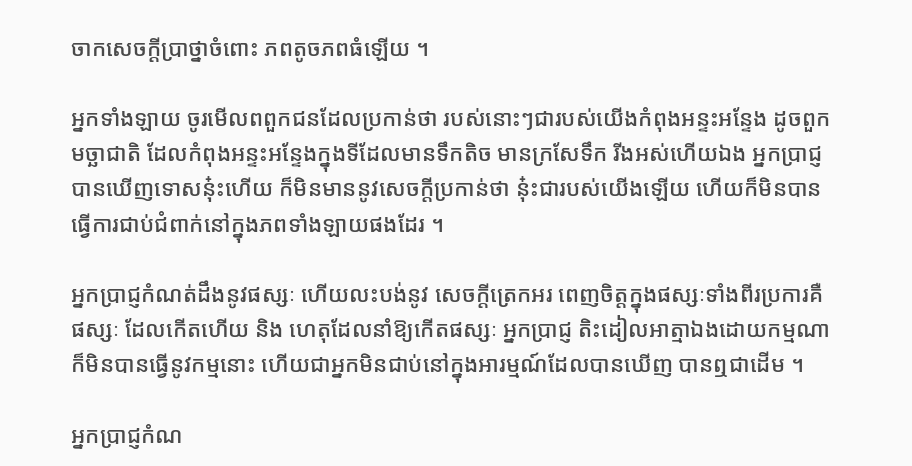ចាកសេចក្តីប្រាថ្នាចំពោះ ភពតូចភពធំឡើយ ។

អ្នកទាំងឡាយ ចូរមើលពពួកជនដែលប្រកាន់ថា របស់នោះៗជារបស់យើងកំពុងអន្ទះអន្ទែង ដូចពួកមច្ឆាជាតិ ដែលកំពុងអន្ទះអន្ទែងក្នុងទីដែលមានទឹកតិច មានក្រសែទឹក រីងអស់ហើយឯង អ្នកប្រាជ្ញបានឃើញទោសនុ៎ះហើយ ក៏មិនមាននូវសេចក្តីប្រកាន់ថា នុ៎ះជារបស់យើងឡើយ ហើយក៏មិនបានធ្វើការជាប់ជំពាក់នៅក្នុងភពទាំងឡាយផងដែរ ។

អ្នកប្រាជ្ញកំណត់ដឹងនូវផស្សៈ ហើយលះបង់នូវ សេចក្តីត្រេកអរ ពេញចិត្តក្នុងផស្សៈទាំងពីរប្រការគឺ ផស្សៈ ដែលកើតហើយ និង ហេតុដែលនាំឱ្យកើតផស្សៈ អ្នកប្រាជ្ញ តិះដៀលអាត្មាឯងដោយកម្មណា ក៏មិនបានធ្វើនូវកម្មនោះ ហើយជាអ្នកមិនជាប់នៅក្នុងអារម្មណ៍ដែលបានឃើញ បានឮជាដើម ។

អ្នកប្រាជ្ញកំណ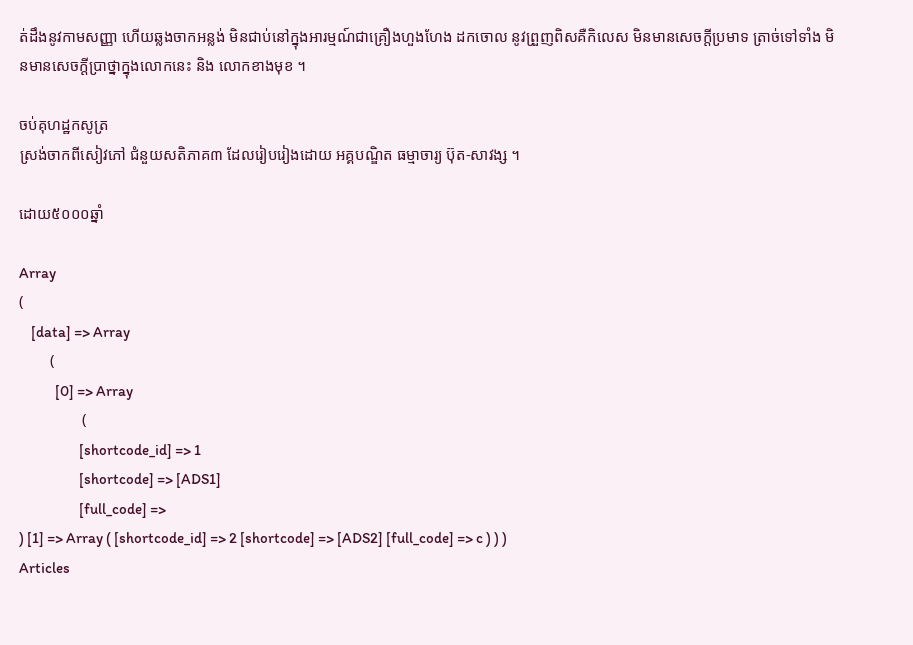ត់ដឹងនូវកាមសញ្ញា ហើយឆ្លងចាកអន្លង់ មិនជាប់នៅក្នុងអារម្មណ៍ជាគ្រឿងហួងហែង ដកចោល នូវព្រួញពិសគឺកិលេស មិនមានសេចក្តីប្រមាទ ត្រាច់ទៅទាំង មិនមានសេចក្តីប្រាថ្នាក្នុងលោកនេះ និង លោកខាងមុខ ។

ចប់គុហដ្ឋកសូត្រ
ស្រង់ចាកពីសៀវភៅ ជំនួយសតិភាគ៣ ដែលរៀបរៀងដោយ អគ្គបណ្ឌិត ធម្មាចារ្យ ប៊ុត-សាវង្ស ។

ដោយ៥០០០ឆ្នាំ

Array
(
    [data] => Array
        (
            [0] => Array
                (
                    [shortcode_id] => 1
                    [shortcode] => [ADS1]
                    [full_code] =>
) [1] => Array ( [shortcode_id] => 2 [shortcode] => [ADS2] [full_code] => c ) ) )
Articles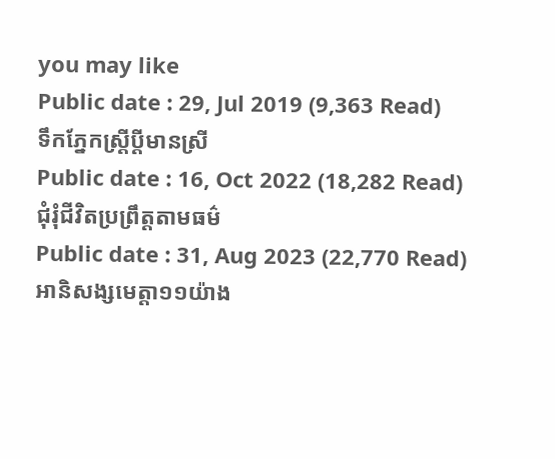you may like
Public date : 29, Jul 2019 (9,363 Read)
ទឹកភ្នែកស្ត្រីប្ដីមានស្រី
Public date : 16, Oct 2022 (18,282 Read)
ជុំរុំជីវិតប្រព្រឹត្តតាមធម៌
Public date : 31, Aug 2023 (22,770 Read)
អានិសង្សមេត្តា១១យ៉ាង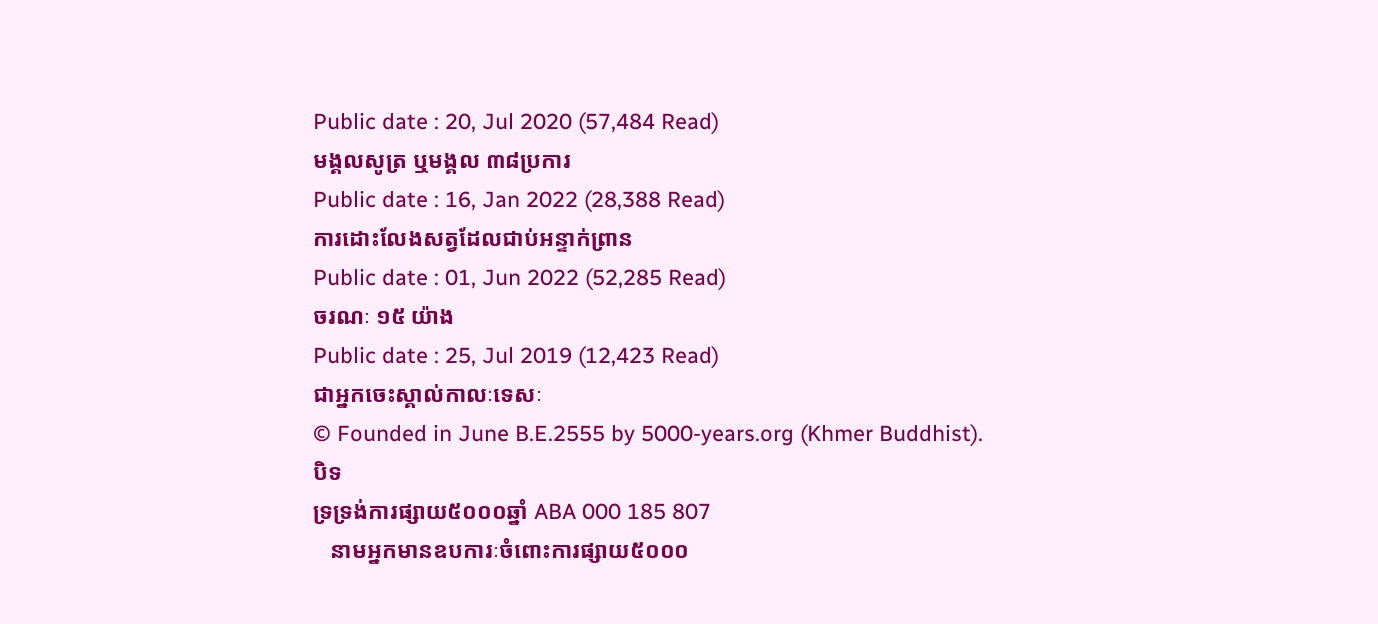Public date : 20, Jul 2020 (57,484 Read)
មង្គលសូត្រ ឬមង្គល ៣៨ប្រការ
Public date : 16, Jan 2022 (28,388 Read)
ការដោះលែងសត្វដែលជាប់អន្ទាក់ព្រាន
Public date : 01, Jun 2022 (52,285 Read)
ចរណៈ ១៥ យ៉ាង
Public date : 25, Jul 2019 (12,423 Read)
ជាអ្នកចេះស្គាល់កាលៈទេសៈ
© Founded in June B.E.2555 by 5000-years.org (Khmer Buddhist).
បិទ
ទ្រទ្រង់ការផ្សាយ៥០០០ឆ្នាំ ABA 000 185 807
   នាមអ្នកមានឧបការៈចំពោះការផ្សាយ៥០០០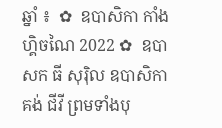ឆ្នាំ ៖  ✿  ឧបាសិកា កាំង ហ្គិចណៃ 2022 ✿  ឧបាសក ធី សុរ៉ិល ឧបាសិកា គង់ ជីវី ព្រមទាំងបុ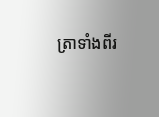ត្រាទាំងពីរ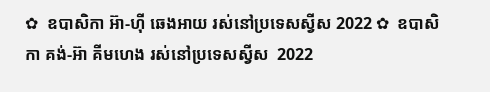✿  ឧបាសិកា អ៊ា-ហុី ឆេងអាយ រស់នៅប្រទេសស្វីស 2022 ✿  ឧបាសិកា គង់-អ៊ា គីមហេង រស់នៅប្រទេសស្វីស  2022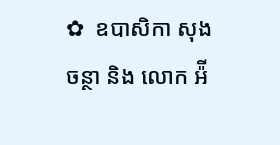✿  ឧបាសិកា សុង ចន្ថា និង លោក អ៉ី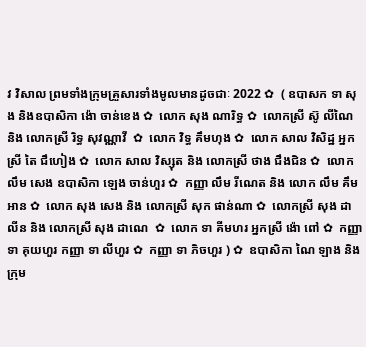វ វិសាល ព្រមទាំងក្រុមគ្រួសារទាំងមូលមានដូចជាៈ 2022 ✿  ( ឧបាសក ទា សុង និងឧបាសិកា ង៉ោ ចាន់ខេង ✿  លោក សុង ណារិទ្ធ ✿  លោកស្រី ស៊ូ លីណៃ និង លោកស្រី រិទ្ធ សុវណ្ណាវី  ✿  លោក វិទ្ធ គឹមហុង ✿  លោក សាល វិសិដ្ឋ អ្នកស្រី តៃ ជឹហៀង ✿  លោក សាល វិស្សុត និង លោកស្រី ថាង ជឹងជិន ✿  លោក លឹម សេង ឧបាសិកា ឡេង ចាន់ហួរ ✿  កញ្ញា លឹម រីណេត និង លោក លឹម គឹមអាន ✿  លោក សុង សេង និង លោកស្រី សុក ផាន់ណា ✿  លោកស្រី សុង ដាលីន និង លោកស្រី សុង ដាណេ  ✿  លោក ទា គីមហរ អ្នកស្រី ង៉ោ ពៅ ✿  កញ្ញា ទា គុយហួរ កញ្ញា ទា លីហួរ ✿  កញ្ញា ទា ភិចហួរ ) ✿  ឧបាសិកា ណៃ ឡាង និងក្រុម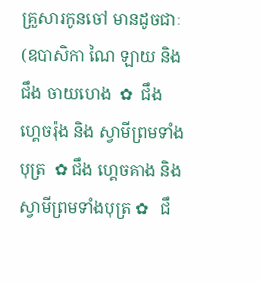គ្រួសារកូនចៅ មានដូចជាៈ (ឧបាសិកា ណៃ ឡាយ និង ជឹង ចាយហេង  ✿  ជឹង ហ្គេចរ៉ុង និង ស្វាមីព្រមទាំងបុត្រ  ✿ ជឹង ហ្គេចគាង និង ស្វាមីព្រមទាំងបុត្រ ✿   ជឹ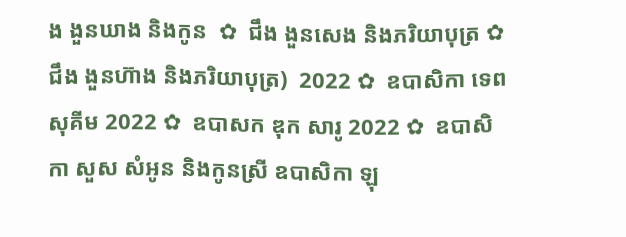ង ងួនឃាង និងកូន  ✿  ជឹង ងួនសេង និងភរិយាបុត្រ ✿  ជឹង ងួនហ៊ាង និងភរិយាបុត្រ)  2022 ✿  ឧបាសិកា ទេព សុគីម 2022 ✿  ឧបាសក ឌុក សារូ 2022 ✿  ឧបាសិកា សួស សំអូន និងកូនស្រី ឧបាសិកា ឡុ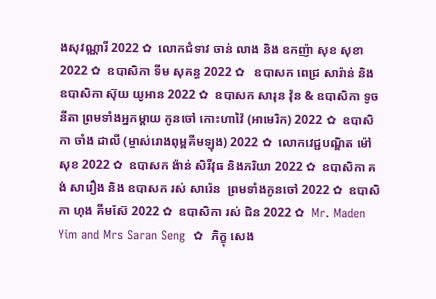ងសុវណ្ណារី 2022 ✿  លោកជំទាវ ចាន់ លាង និង ឧកញ៉ា សុខ សុខា 2022 ✿  ឧបាសិកា ទីម សុគន្ធ 2022 ✿   ឧបាសក ពេជ្រ សារ៉ាន់ និង ឧបាសិកា ស៊ុយ យូអាន 2022 ✿  ឧបាសក សារុន វ៉ុន & ឧបាសិកា ទូច នីតា ព្រមទាំងអ្នកម្តាយ កូនចៅ កោះហាវ៉ៃ (អាមេរិក) 2022 ✿  ឧបាសិកា ចាំង ដាលី (ម្ចាស់រោងពុម្ពគីមឡុង) 2022 ✿  លោកវេជ្ជបណ្ឌិត ម៉ៅ សុខ 2022 ✿  ឧបាសក ង៉ាន់ សិរីវុធ និងភរិយា 2022 ✿  ឧបាសិកា គង់ សារឿង និង ឧបាសក រស់ សារ៉េន  ព្រមទាំងកូនចៅ 2022 ✿  ឧបាសិកា ហុង គីមស៊ែ 2022 ✿  ឧបាសិកា រស់ ជិន 2022 ✿  Mr. Maden Yim and Mrs Saran Seng  ✿  ភិក្ខុ សេង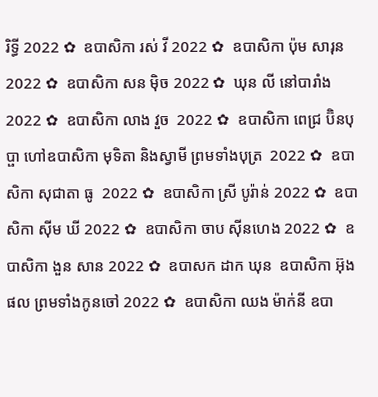រិទ្ធី 2022 ✿  ឧបាសិកា រស់ វី 2022 ✿  ឧបាសិកា ប៉ុម សារុន 2022 ✿  ឧបាសិកា សន ម៉ិច 2022 ✿  ឃុន លី នៅបារាំង 2022 ✿  ឧបាសិកា លាង វួច  2022 ✿  ឧបាសិកា ពេជ្រ ប៊ិនបុប្ផា ហៅឧបាសិកា មុទិតា និងស្វាមី ព្រមទាំងបុត្រ  2022 ✿  ឧបាសិកា សុជាតា ធូ  2022 ✿  ឧបាសិកា ស្រី បូរ៉ាន់ 2022 ✿  ឧបាសិកា ស៊ីម ឃី 2022 ✿  ឧបាសិកា ចាប ស៊ីនហេង 2022 ✿  ឧបាសិកា ងួន សាន 2022 ✿  ឧបាសក ដាក ឃុន  ឧបាសិកា អ៊ុង ផល ព្រមទាំងកូនចៅ 2022 ✿  ឧបាសិកា ឈង ម៉ាក់នី ឧបា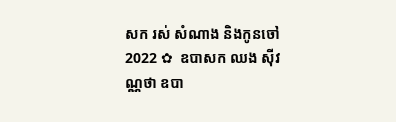សក រស់ សំណាង និងកូនចៅ  2022 ✿  ឧបាសក ឈង សុីវណ្ណថា ឧបា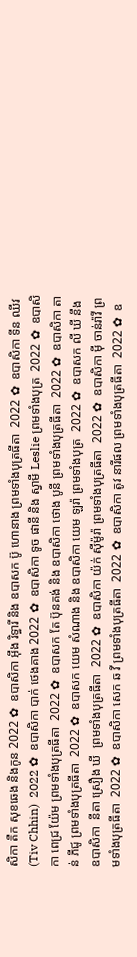សិកា តឺក សុខឆេង និងកូន 2022 ✿  ឧបាសិកា អុឹង រិទ្ធារី និង ឧបាសក ប៊ូ ហោនាង ព្រមទាំងបុត្រធីតា  2022 ✿  ឧបាសិកា ទីន ឈីវ (Tiv Chhin)  2022 ✿  ឧបាសិកា បាក់ ថេងគាង 2022 ✿  ឧបាសិកា ទូច ផានី និង ស្វាមី Leslie ព្រមទាំងបុត្រ  2022 ✿  ឧបាសិកា ពេជ្រ យ៉ែម ព្រមទាំងបុត្រធីតា  2022 ✿  ឧបាសក តែ ប៊ុនគង់ និង ឧបាសិកា ថោង បូនី ព្រមទាំងបុត្រធីតា  2022 ✿  ឧបាសិកា តាន់ ភីជូ ព្រមទាំងបុត្រធីតា  2022 ✿  ឧបាសក យេម សំណាង និង ឧបាសិកា យេម ឡរ៉ា ព្រមទាំងបុត្រ  2022 ✿  ឧបាសក លី ឃី នឹង ឧបាសិកា  នីតា ស្រឿង ឃី  ព្រមទាំងបុត្រធីតា  2022 ✿  ឧបាសិកា យ៉ក់ សុីម៉ូរ៉ា ព្រមទាំងបុត្រធីតា  2022 ✿  ឧបាសិកា មុី ចាន់រ៉ាវី ព្រមទាំងបុត្រធីតា  2022 ✿  ឧបាសិកា សេក ឆ វី ព្រមទាំងបុត្រធីតា  2022 ✿  ឧបាសិកា តូវ នារីផល ព្រមទាំងបុត្រធីតា  2022 ✿  ឧ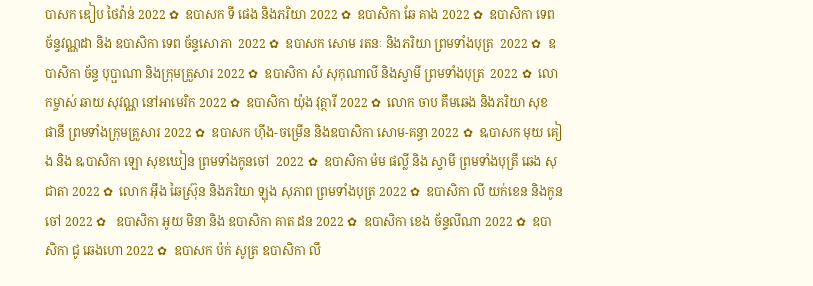បាសក ឌៀប ថៃវ៉ាន់ 2022 ✿  ឧបាសក ទី ផេង និងភរិយា 2022 ✿  ឧបាសិកា ឆែ គាង 2022 ✿  ឧបាសិកា ទេព ច័ន្ទវណ្ណដា និង ឧបាសិកា ទេព ច័ន្ទសោភា  2022 ✿  ឧបាសក សោម រតនៈ និងភរិយា ព្រមទាំងបុត្រ  2022 ✿  ឧបាសិកា ច័ន្ទ បុប្ផាណា និងក្រុមគ្រួសារ 2022 ✿  ឧបាសិកា សំ សុកុណាលី និងស្វាមី ព្រមទាំងបុត្រ  2022 ✿  លោកម្ចាស់ ឆាយ សុវណ្ណ នៅអាមេរិក 2022 ✿  ឧបាសិកា យ៉ុង វុត្ថារី 2022 ✿  លោក ចាប គឹមឆេង និងភរិយា សុខ ផានី ព្រមទាំងក្រុមគ្រួសារ 2022 ✿  ឧបាសក ហ៊ីង-ចម្រើន និងឧបាសិកា សោម-គន្ធា 2022 ✿  ឩបាសក មុយ គៀង និង ឩបាសិកា ឡោ សុខឃៀន ព្រមទាំងកូនចៅ  2022 ✿  ឧបាសិកា ម៉ម ផល្លី និង ស្វាមី ព្រមទាំងបុត្រី ឆេង សុជាតា 2022 ✿  លោក អ៊ឹង ឆៃស្រ៊ុន និងភរិយា ឡុង សុភាព ព្រមទាំងបុត្រ 2022 ✿  ឧបាសិកា លី យក់ខេន និងកូនចៅ 2022 ✿   ឧបាសិកា អូយ មិនា និង ឧបាសិកា គាត ដន 2022 ✿  ឧបាសិកា ខេង ច័ន្ទលីណា 2022 ✿  ឧបាសិកា ជូ ឆេងហោ 2022 ✿  ឧបាសក ប៉ក់ សូត្រ ឧបាសិកា លឹ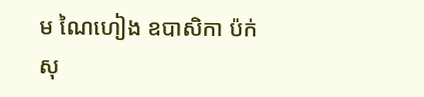ម ណៃហៀង ឧបាសិកា ប៉ក់ សុ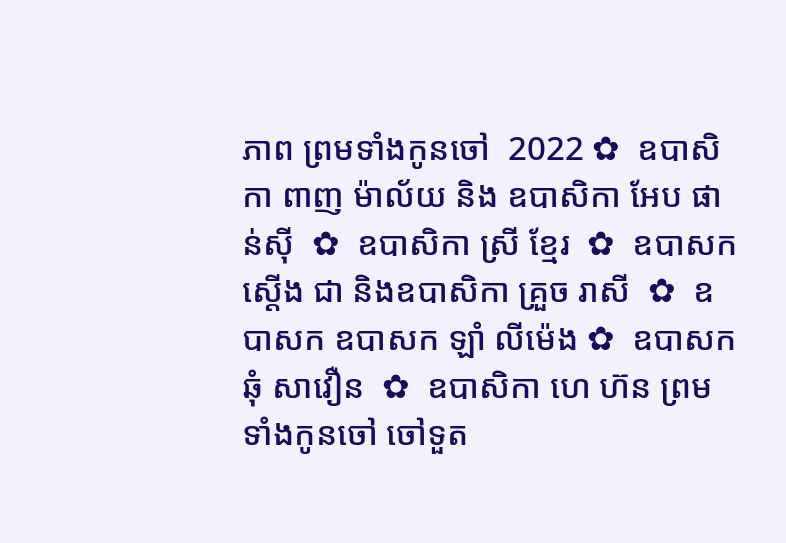ភាព ព្រមទាំងកូនចៅ  2022 ✿  ឧបាសិកា ពាញ ម៉ាល័យ និង ឧបាសិកា អែប ផាន់ស៊ី  ✿  ឧបាសិកា ស្រី ខ្មែរ  ✿  ឧបាសក ស្តើង ជា និងឧបាសិកា គ្រួច រាសី  ✿  ឧបាសក ឧបាសក ឡាំ លីម៉េង ✿  ឧបាសក ឆុំ សាវឿន  ✿  ឧបាសិកា ហេ ហ៊ន ព្រមទាំងកូនចៅ ចៅទួត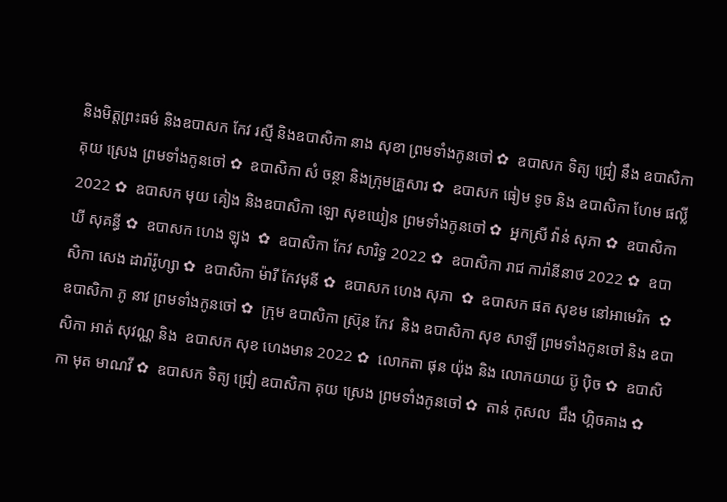និងមិត្តព្រះធម៌ និងឧបាសក កែវ រស្មី និងឧបាសិកា នាង សុខា ព្រមទាំងកូនចៅ ✿  ឧបាសក ទិត្យ ជ្រៀ នឹង ឧបាសិកា គុយ ស្រេង ព្រមទាំងកូនចៅ ✿  ឧបាសិកា សំ ចន្ថា និងក្រុមគ្រួសារ ✿  ឧបាសក ធៀម ទូច និង ឧបាសិកា ហែម ផល្លី 2022 ✿  ឧបាសក មុយ គៀង និងឧបាសិកា ឡោ សុខឃៀន ព្រមទាំងកូនចៅ ✿  អ្នកស្រី វ៉ាន់ សុភា ✿  ឧបាសិកា ឃី សុគន្ធី ✿  ឧបាសក ហេង ឡុង  ✿  ឧបាសិកា កែវ សារិទ្ធ 2022 ✿  ឧបាសិកា រាជ ការ៉ានីនាថ 2022 ✿  ឧបាសិកា សេង ដារ៉ារ៉ូហ្សា ✿  ឧបាសិកា ម៉ារី កែវមុនី ✿  ឧបាសក ហេង សុភា  ✿  ឧបាសក ផត សុខម នៅអាមេរិក  ✿  ឧបាសិកា ភូ នាវ ព្រមទាំងកូនចៅ ✿  ក្រុម ឧបាសិកា ស្រ៊ុន កែវ  និង ឧបាសិកា សុខ សាឡី ព្រមទាំងកូនចៅ និង ឧបាសិកា អាត់ សុវណ្ណ និង  ឧបាសក សុខ ហេងមាន 2022 ✿  លោកតា ផុន យ៉ុង និង លោកយាយ ប៊ូ ប៉ិច ✿  ឧបាសិកា មុត មាណវី ✿  ឧបាសក ទិត្យ ជ្រៀ ឧបាសិកា គុយ ស្រេង ព្រមទាំងកូនចៅ ✿  តាន់ កុសល  ជឹង ហ្គិចគាង ✿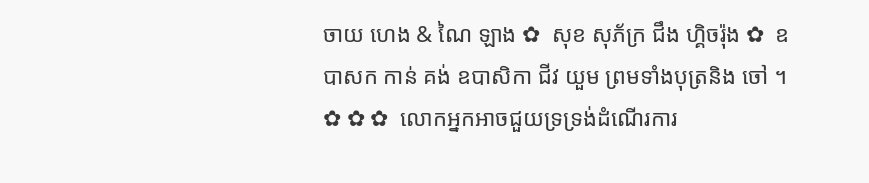ចាយ ហេង & ណៃ ឡាង ✿  សុខ សុភ័ក្រ ជឹង ហ្គិចរ៉ុង ✿  ឧបាសក កាន់ គង់ ឧបាសិកា ជីវ យួម ព្រមទាំងបុត្រនិង ចៅ ។   ✿ ✿ ✿  លោកអ្នកអាចជួយទ្រទ្រង់ដំណើរការ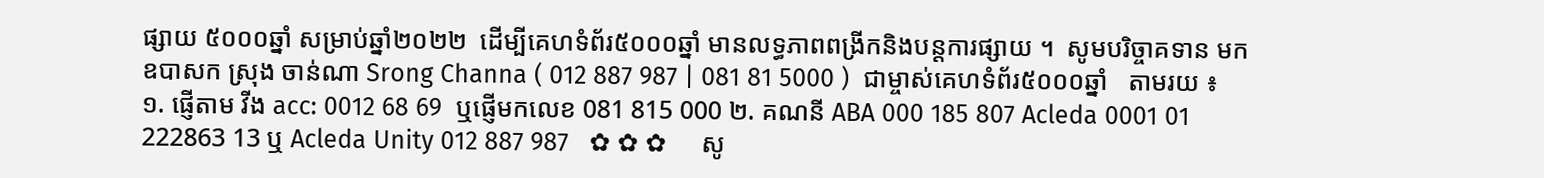ផ្សាយ ៥០០០ឆ្នាំ សម្រាប់ឆ្នាំ២០២២  ដើម្បីគេហទំព័រ៥០០០ឆ្នាំ មានលទ្ធភាពពង្រីកនិងបន្តការផ្សាយ ។  សូមបរិច្ចាគទាន មក ឧបាសក ស្រុង ចាន់ណា Srong Channa ( 012 887 987 | 081 81 5000 )  ជាម្ចាស់គេហទំព័រ៥០០០ឆ្នាំ   តាមរយ ៖ ១. ផ្ញើតាម វីង acc: 0012 68 69  ឬផ្ញើមកលេខ 081 815 000 ២. គណនី ABA 000 185 807 Acleda 0001 01 222863 13 ឬ Acleda Unity 012 887 987   ✿ ✿ ✿     សូ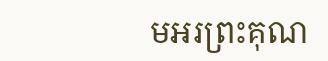មអរព្រះគុណ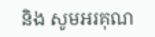និង សូមអរគុណ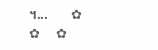។...       ✿  ✿  ✿